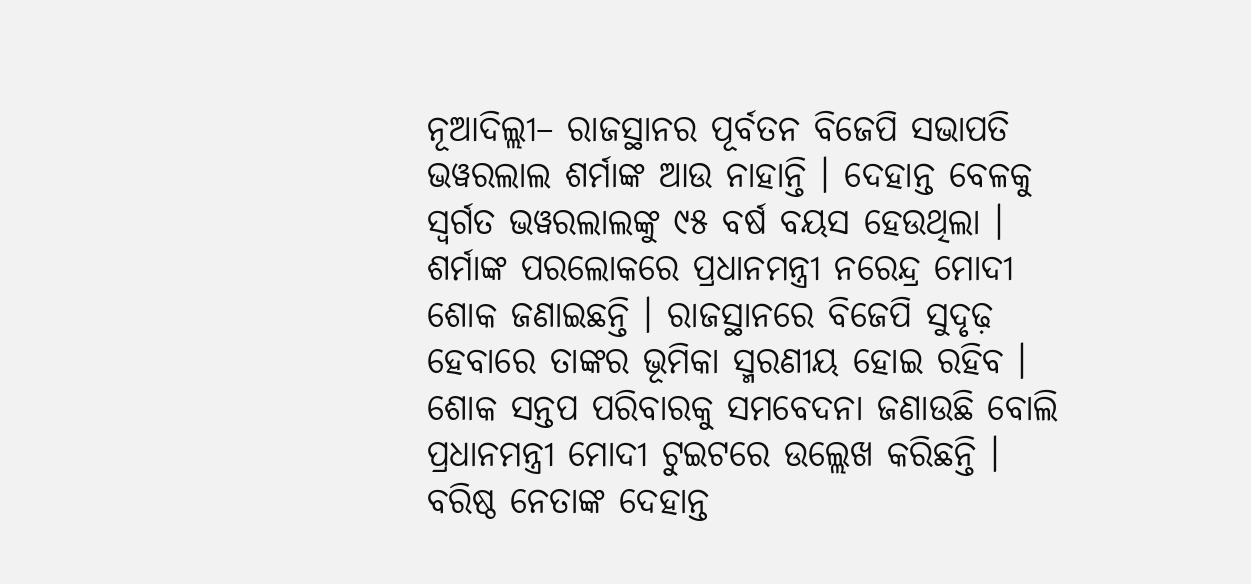ନୂଆଦିଲ୍ଲୀ– ରାଜସ୍ଥାନର ପୂର୍ବତନ ବିଜେପି ସଭାପତି ଭୱରଲାଲ ଶର୍ମାଙ୍କ ଆଉ ନାହାନ୍ତି । ଦେହାନ୍ତ ବେଳକୁ ସ୍ୱର୍ଗତ ଭୱରଲାଲଙ୍କୁ ୯୫ ବର୍ଷ ବୟସ ହେଉଥିଲା । ଶର୍ମାଙ୍କ ପରଲୋକରେ ପ୍ରଧାନମନ୍ତ୍ରୀ ନରେନ୍ଦ୍ର ମୋଦୀ ଶୋକ ଜଣାଇଛନ୍ତି । ରାଜସ୍ଥାନରେ ବିଜେପି ସୁଦୃଢ଼ ହେବାରେ ତାଙ୍କର ଭୂମିକା ସ୍ମରଣୀୟ ହୋଇ ରହିବ । ଶୋକ ସନ୍ତପ ପରିବାରକୁ ସମବେଦନା ଜଣାଉଛି ବୋଲି ପ୍ରଧାନମନ୍ତ୍ରୀ ମୋଦୀ ଟୁଇଟରେ ଉଲ୍ଲେଖ କରିଛନ୍ତି ।
ବରିଷ୍ଠ ନେତାଙ୍କ ଦେହାନ୍ତ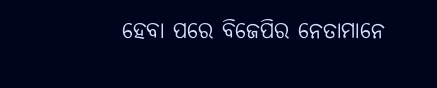ହେବା ପରେ ବିଜେପିର ନେତାମାନେ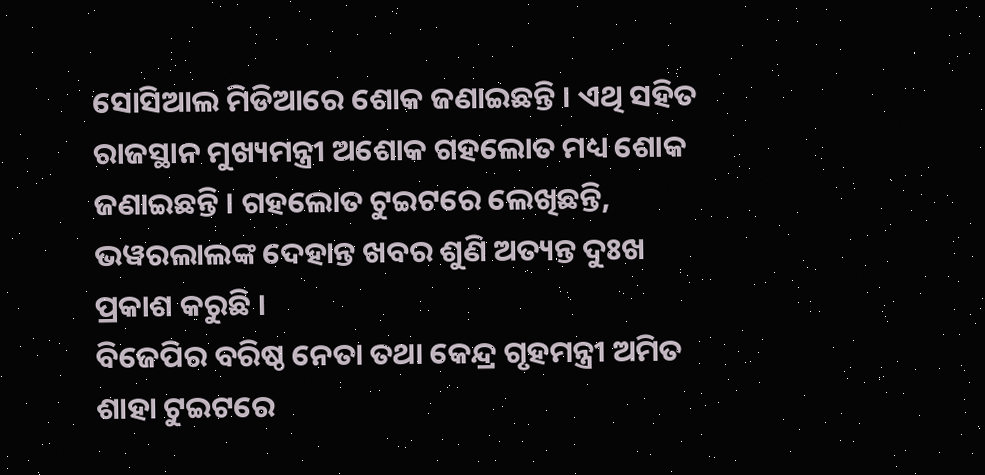ସୋସିଆଲ ମିଡିଆରେ ଶୋକ ଜଣାଇଛନ୍ତି । ଏଥି ସହିତ ରାଜସ୍ଥାନ ମୁଖ୍ୟମନ୍ତ୍ରୀ ଅଶୋକ ଗହଲୋତ ମଧ୍ୟ ଶୋକ ଜଣାଇଛନ୍ତି । ଗହଲୋତ ଟୁଇଟରେ ଲେଖିଛନ୍ତି, ଭୱରଲାଲଙ୍କ ଦେହାନ୍ତ ଖବର ଶୁଣି ଅତ୍ୟନ୍ତ ଦୁଃଖ ପ୍ରକାଶ କରୁଛି ।
ବିଜେପିର ବରିଷ୍ଠ ନେତା ତଥା କେନ୍ଦ୍ର ଗୃହମନ୍ତ୍ରୀ ଅମିତ ଶାହା ଟୁଇଟରେ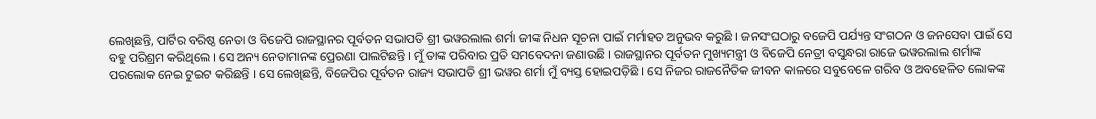ଲେଖିଛନ୍ତି, ପାର୍ଟିର ବରିଷ୍ଠ ନେତା ଓ ବିଜେପି ରାଜସ୍ଥାନର ପୂର୍ବତନ ସଭାପତି ଶ୍ରୀ ଭୱରଲାଲ ଶର୍ମା ଜୀଙ୍କ ନିଧନ ସୂଚନା ପାଇଁ ମର୍ମାହତ ଅନୁଭବ କରୁଛି । ଜନସଂଘଠାରୁ ବଜେପି ପର୍ଯ୍ୟନ୍ତ ସଂଗଠନ ଓ ଜନସେବା ପାଇଁ ସେ ବହୁ ପରିଶ୍ରମ କରିଥିଲେ । ସେ ଅନ୍ୟ ନେତାମାନଙ୍କ ପ୍ରେରଣା ପାଲଟିଛନ୍ତି । ମୁଁ ତାଙ୍କ ପରିବାର ପ୍ରତି ସମବେଦନା ଜଣାଉଛି । ରାଜସ୍ଥାନର ପୂର୍ବତନ ମୁଖ୍ୟମନ୍ତ୍ରୀ ଓ ବିଜେପି ନେତ୍ରୀ ବସୁନ୍ଧରା ରାଜେ ଭୱରଲାଲ ଶର୍ମାଙ୍କ ପରଲୋକ ନେଇ ଟୁଇଟ କରିଛନ୍ତି । ସେ ଲେଖିଛନ୍ତି, ବିଜେପିର ପୂର୍ବତନ ରାଜ୍ୟ ସଭାପତି ଶ୍ରୀ ଭୱର ଶର୍ମା ମୁଁ ବ୍ୟସ୍ତ ହୋଇପଡ଼ିଛି । ସେ ନିଜର ରାଜନୈତିକ ଜୀବନ କାଳରେ ସବୁବେଳେ ଗରିବ ଓ ଅବହେଳିତ ଲୋକଙ୍କ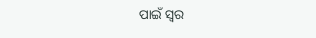ପାଇଁ ସ୍ୱର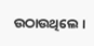ଉଠାଉଥିଲେ ।